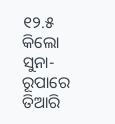୧୨.୫ କିଲୋ ସୁନା-ରୂପାରେ ତିଆରି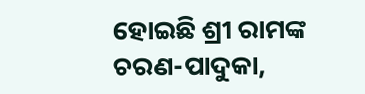ହୋଇଛି ଶ୍ରୀ ରାମଙ୍କ ଚରଣ-ପାଦୁକା,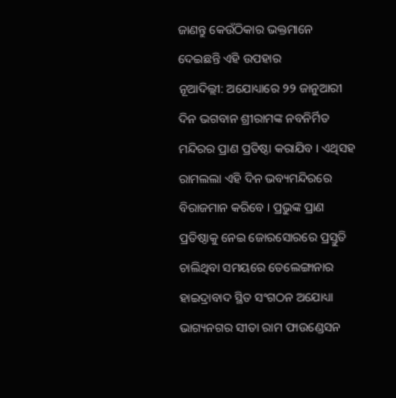ଜାଣନ୍ତୁ କେଉଁଠିକାର ଭକ୍ତମାନେ ଦେଇଛନ୍ତି ଏହି ଉପହାର
ନୂଆଦିଲ୍ଲୀ: ଅଯୋଧ୍ୟାରେ ୨୨ ଜାନୁଆରୀ ଦିନ ଭଗବାନ ଶ୍ରୀରାମଙ୍କ ନବନିର୍ମିତ ମନ୍ଦିରର ପ୍ରାଣ ପ୍ରତିଷ୍ଠା କରାଯିବ । ଏଥିସହ ରାମଲଲା ଏହି ଦିନ ଭବ୍ୟମନ୍ଦିରରେ ବିରାଜମାନ କରିବେ । ପ୍ରଭୁଙ୍କ ପ୍ରାଣ ପ୍ରତିଷ୍ଠାକୁ ନେଇ ଜୋରସୋରରେ ପ୍ରସ୍ତୁତି ଚାଲିଥିବା ସମୟରେ ତେଲେଙ୍ଗାନାର ହାଇଦ୍ରାବାଦ ସ୍ଥିତ ସଂଗଠନ ଅଯୋଧ୍ୟା ଭାଗ୍ୟନଗର ସୀତା ରାମ ଫାଉଣ୍ଡେସନ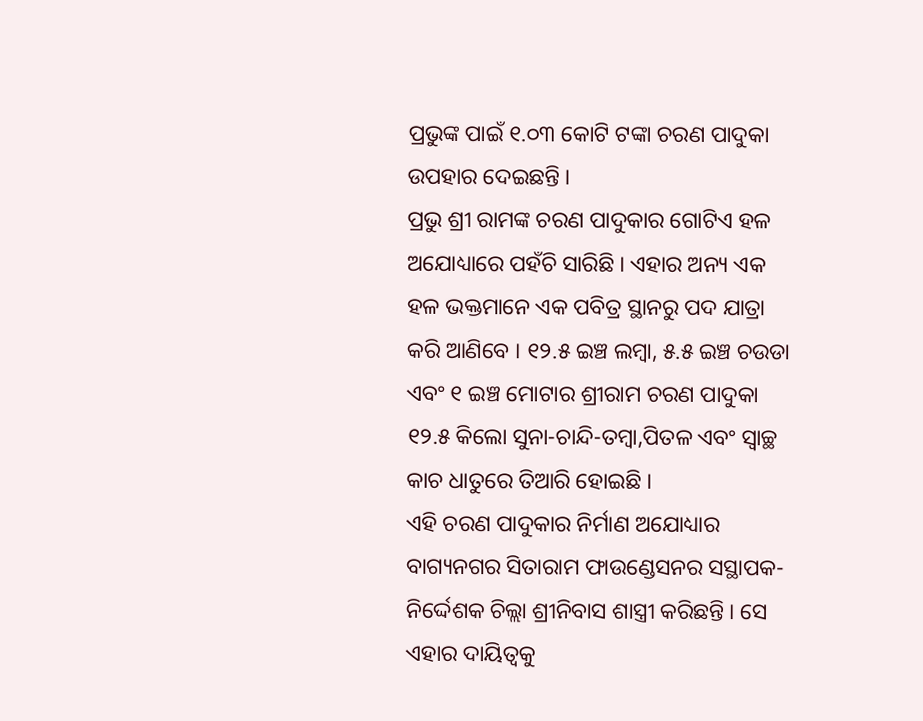ପ୍ରଭୁଙ୍କ ପାଇଁ ୧.୦୩ କୋଟି ଟଙ୍କା ଚରଣ ପାଦୁକା ଉପହାର ଦେଇଛନ୍ତି ।
ପ୍ରଭୁ ଶ୍ରୀ ରାମଙ୍କ ଚରଣ ପାଦୁକାର ଗୋଟିଏ ହଳ ଅଯୋଧ୍ୟାରେ ପହଁଚି ସାରିଛି । ଏହାର ଅନ୍ୟ ଏକ ହଳ ଭକ୍ତମାନେ ଏକ ପବିତ୍ର ସ୍ଥାନରୁ ପଦ ଯାତ୍ରା କରି ଆଣିବେ । ୧୨.୫ ଇଞ୍ଚ ଲମ୍ବା, ୫.୫ ଇଞ୍ଚ ଚଉଡା ଏବଂ ୧ ଇଞ୍ଚ ମୋଟାର ଶ୍ରୀରାମ ଚରଣ ପାଦୁକା ୧୨.୫ କିଲୋ ସୁନା-ଚାନ୍ଦି-ତମ୍ବା,ପିତଳ ଏବଂ ସ୍ୱାଚ୍ଛ କାଚ ଧାତୁରେ ତିଆରି ହୋଇଛି ।
ଏହି ଚରଣ ପାଦୁକାର ନିର୍ମାଣ ଅଯୋଧ୍ୟାର ବାଗ୍ୟନଗର ସିତାରାମ ଫାଉଣ୍ଡେସନର ସସ୍ଥାପକ-ନିର୍ଦ୍ଦେଶକ ଚିଲ୍ଲା ଶ୍ରୀନିବାସ ଶାସ୍ତ୍ରୀ କରିଛନ୍ତି । ସେ ଏହାର ଦାୟିତ୍ୱକୁ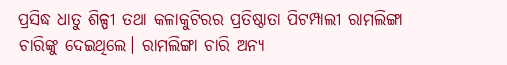ପ୍ରସିଦ୍ଧ ଧାତୁ ଶିଳ୍ପୀ ତଥା କଳାକୁଟିରର ପ୍ରତିଷ୍ଠାତା ପିଟମ୍ପାଲୀ ରାମଲିଙ୍ଗା ଚାରିଙ୍କୁ ଦେଇଥିଲେ। ରାମଲିଙ୍ଗା ଚାରି ଅନ୍ୟ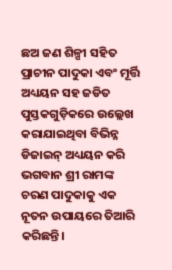ଛଅ ଜଣ ଶିଳ୍ପୀ ସହିତ ପ୍ରାଚୀନ ପାଦୁକା ଏବଂ ମୂର୍ତ୍ତି ଅଧ୍ୟୟନ ସହ ଜଡିତ ପୁସ୍ତକଗୁଡ଼ିକରେ ଉଲ୍ଲେଖ କରାଯାଇଥିବା ବିଭିନ୍ନ ଡିଜାଇନ୍ ଅଧ୍ୟୟନ କରି ଭଗବାନ ଶ୍ରୀ ରାମଙ୍କ ଚରଣ ପାଦୁକାକୁ ଏକ ନୂତନ ଉପାୟରେ ତିଆରି କରିଛନ୍ତି।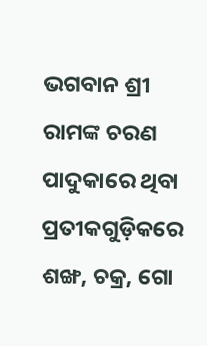ଭଗବାନ ଶ୍ରୀ ରାମଙ୍କ ଚରଣ ପାଦୁକାରେ ଥିବା ପ୍ରତୀକଗୁଡ଼ିକରେ ଶଙ୍ଖ, ଚକ୍ର, ଗୋ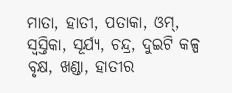ମାତା, ହାତୀ, ପତାକା, ଓମ୍, ସ୍ଵସ୍ତିକା, ସୂର୍ଯ୍ୟ, ଚନ୍ଦ୍ର, ଦୁଇଟି କଳ୍ପ ବୃକ୍ଷ, ଖଣ୍ଡା, ହାତୀର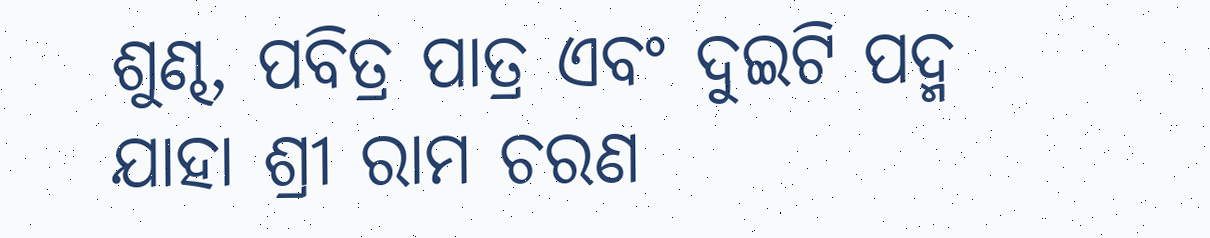ଶୁଣ୍ଢ, ପବିତ୍ର ପାତ୍ର ଏବଂ ଦୁଇଟି ପଦ୍ମ ଯାହା ଶ୍ରୀ ରାମ ଚରଣ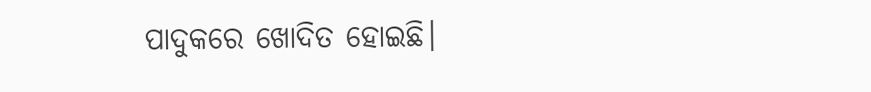ପାଦୁକରେ ଖୋଦିତ ହୋଇଛି।